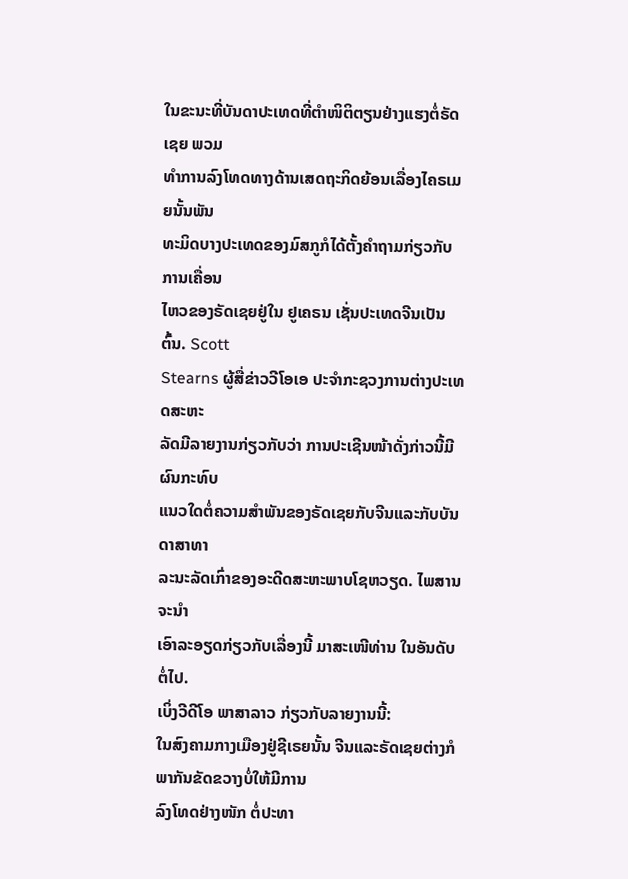ໃນຂະນະທີ່ບັນດາປະເທດທີ່ຕຳໜິຕິຕຽນຢ່າງແຮງຕໍ່ຣັດເຊຍ ພວມ
ທຳການລົງໂທດທາງດ້ານເສດຖະກິດຍ້ອນເລື່ອງໄຄຣເມຍນັ້ນພັນ
ທະມິດບາງປະເທດຂອງມົສກູກໍໄດ້ຕັ້ງຄຳຖາມກ່ຽວກັບການເຄື່ອນ
ໄຫວຂອງຣັດເຊຍຢູ່ໃນ ຢູເຄຣນ ເຊັ່ນປະເທດຈີນເປັນຕົ້ນ. Scott
Stearns ຜູ້ສື່ຂ່າວວີໂອເອ ປະຈຳກະຊວງການຕ່າງປະເທດສະຫະ
ລັດມີລາຍງານກ່ຽວກັບວ່າ ການປະເຊີນໜ້າດັ່ງກ່າວນີ້ມີຜົນກະທົບ
ແນວໃດຕໍ່ຄວາມສຳພັນຂອງຣັດເຊຍກັບຈີນແລະກັບບັນດາສາທາ
ລະນະລັດເກົ່າຂອງອະດີດສະຫະພາບໂຊຫວຽດ. ໄພສານ ຈະນຳ
ເອົາລະອຽດກ່ຽວກັບເລື່ອງນີ້ ມາສະເໜີທ່ານ ໃນອັນດັບຕໍ່ໄປ.
ເບິ່ງວີດີໂອ ພາສາລາວ ກ່ຽວກັບລາຍງານນີ້:
ໃນສົງຄາມກາງເມືອງຢູ່ຊີເຣຍນັ້ນ ຈີນແລະຣັດເຊຍຕ່າງກໍພາກັນຂັດຂວາງບໍ່ໃຫ້ມີການ
ລົງໂທດຢ່າງໜັກ ຕໍ່ປະທາ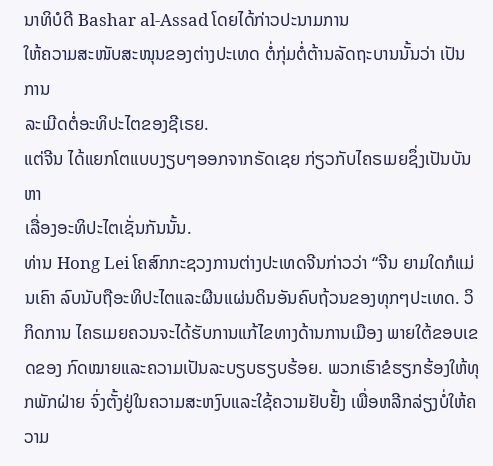ນາທິບໍດີ Bashar al-Assad ໂດຍໄດ້ກ່າວປະນາມການ
ໃຫ້ຄວາມສະໜັບສະໜຸນຂອງຕ່າງປະເທດ ຕໍ່ກຸ່ມຕໍ່ຕ້ານລັດຖະບານນັ້ນວ່າ ເປັນການ
ລະເມີດຕໍ່ອະທິປະໄຕຂອງຊີເຣຍ.
ແຕ່ຈີນ ໄດ້ແຍກໂຕແບບງຽບໆອອກຈາກຣັດເຊຍ ກ່ຽວກັບໄຄຣເມຍຊຶ່ງເປັນບັນຫາ
ເລື່ອງອະທິປະໄຕເຊັ່ນກັນນັ້ນ.
ທ່ານ Hong Lei ໂຄສົກກະຊວງການຕ່າງປະເທດຈີນກ່າວວ່າ “ຈີນ ຍາມໃດກໍແມ່ນເຄົາ ລົບນັບຖືອະທິປະໄຕແລະຜືນແຜ່ນດິນອັນຄົບຖ້ວນຂອງທຸກໆປະເທດ. ວິກິດການ ໄຄຣເມຍຄວນຈະໄດ້ຮັບການແກ້ໄຂທາງດ້ານການເມືອງ ພາຍໃຕ້ຂອບເຂດຂອງ ກົດໝາຍແລະຄວາມເປັນລະບຽບຮຽບຮ້ອຍ. ພວກເຮົາຂໍຮຽກຮ້ອງໃຫ້ທຸກພັກຝ່າຍ ຈົ່ງຕັ້ງຢູ່ໃນຄວາມສະຫງົບແລະໃຊ້ຄວາມຢັບຢັ້ງ ເພື່ອຫລີກລ່ຽງບໍ່ໃຫ້ຄວາມ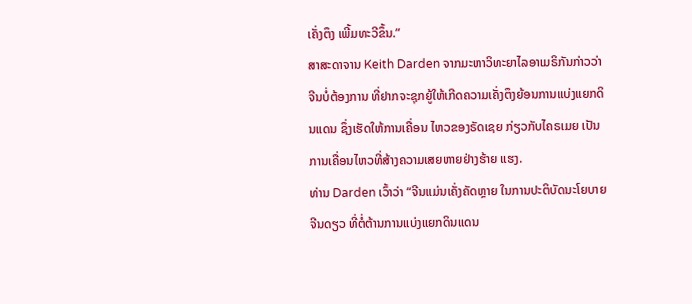ເຄັ່ງຕຶງ ເພີ້ມທະວີຂຶ້ນ.”
ສາສະດາຈານ Keith Darden ຈາກມະຫາວິທະຍາໄລອາເມຣິກັນກ່າວວ່າ ຈີນບໍ່ຕ້ອງການ ທີ່ຢາກຈະຊຸກຍູ້ໃຫ້ເກີດຄວາມເຄັ່ງຕຶງຍ້ອນການແບ່ງແຍກດິນແດນ ຊຶ່ງເຮັດໃຫ້ການເຄື່ອນ ໄຫວຂອງຣັດເຊຍ ກ່ຽວກັບໄຄຣເມຍ ເປັນການເຄື່ອນໄຫວທີ່ສ້າງຄວາມເສຍຫາຍຢ່າງຮ້າຍ ແຮງ.
ທ່ານ Darden ເວົ້າວ່າ “ຈີນແມ່ນເຄັ່ງຄັດຫຼາຍ ໃນການປະຕິບັດນະໂຍບາຍຈີນດຽວ ທີ່ຕໍ່ຕ້ານການແບ່ງແຍກດິນແດນ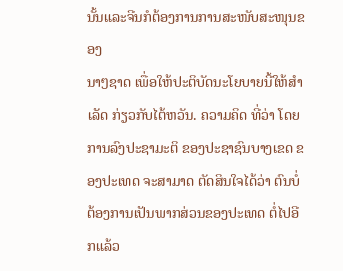ນັ້ນແລະຈີນກໍຕ້ອງການການສະໜັບສະໜຸນຂອງ
ນາໆຊາດ ເພື່ອໃຫ້ປະຕິບັດນະໂຍບາຍນີ້ໃຫ້ສຳເລັດ ກ່ຽວກັບໄຕ້ຫວັນ. ຄວາມຄິດ ທີ່ວ່າ ໂດຍການລົງປະຊາມະຕິ ຂອງປະຊາຊົນບາງເຂດ ຂອງປະເທດ ຈະສາມາດ ຕັດສິນໃຈໄດ້ວ່າ ຕົນບໍ່ຕ້ອງການເປັນພາກສ່ວນຂອງປະເທດ ຕໍ່ໄປອີກແລ້ວ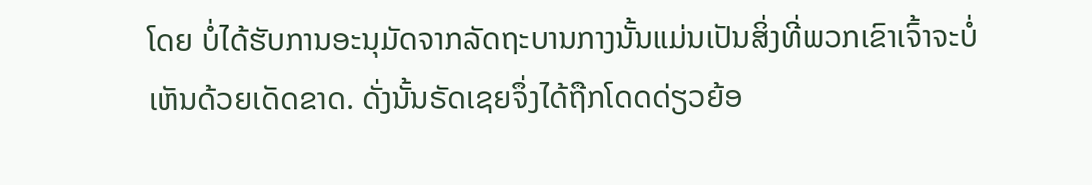ໂດຍ ບໍ່ໄດ້ຮັບການອະນຸມັດຈາກລັດຖະບານກາງນັ້ນແມ່ນເປັນສິ່ງທີ່ພວກເຂົາເຈົ້າຈະບໍ່ ເຫັນດ້ວຍເດັດຂາດ. ດັ່ງນັ້ນຣັດເຊຍຈຶ່ງໄດ້ຖືກໂດດດ່ຽວຍ້ອ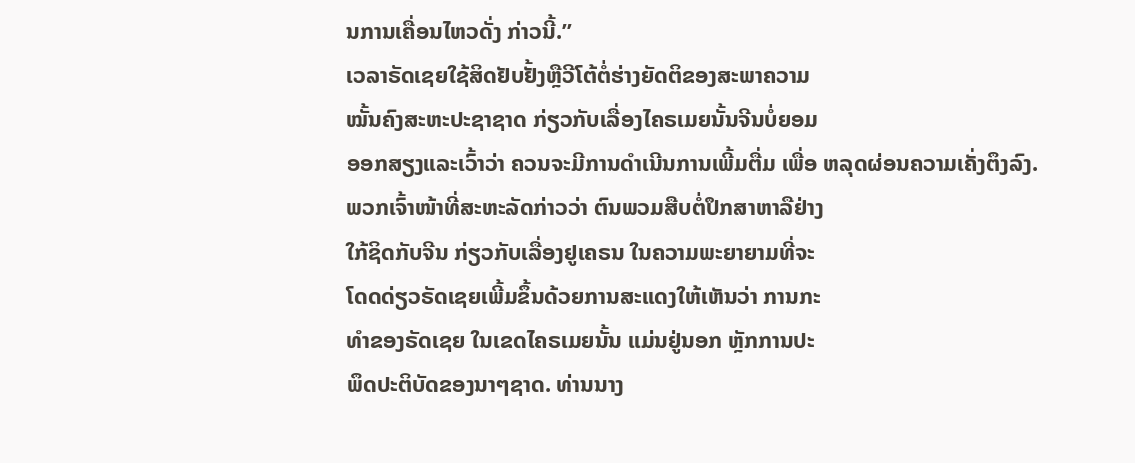ນການເຄື່ອນໄຫວດັ່ງ ກ່າວນີ້.”
ເວລາຣັດເຊຍໃຊ້ສິດຢັບຢັ້ງຫຼືວີໂຕ້ຕໍ່ຮ່າງຍັດຕິຂອງສະພາຄວາມ
ໝັ້ນຄົງສະຫະປະຊາຊາດ ກ່ຽວກັບເລື່ອງໄຄຣເມຍນັ້ນຈີນບໍ່ຍອມ
ອອກສຽງແລະເວົ້າວ່າ ຄວນຈະມີການດຳເນີນການເພີ້ມຕື່ມ ເພື່ອ ຫລຸດຜ່ອນຄວາມເຄັ່ງຕຶງລົງ.
ພວກເຈົ້າໜ້າທີ່ສະຫະລັດກ່າວວ່າ ຕົນພວມສືບຕໍ່ປຶກສາຫາລືຢ່າງ
ໃກ້ຊິດກັບຈີນ ກ່ຽວກັບເລື່ອງຢູເຄຣນ ໃນຄວາມພະຍາຍາມທີ່ຈະ
ໂດດດ່ຽວຣັດເຊຍເພີ້ມຂຶ້ນດ້ວຍການສະແດງໃຫ້ເຫັນວ່າ ການກະ
ທຳຂອງຣັດເຊຍ ໃນເຂດໄຄຣເມຍນັ້ນ ແມ່ນຢູ່ນອກ ຫຼັກການປະ
ພຶດປະຕິບັດຂອງນາໆຊາດ. ທ່ານນາງ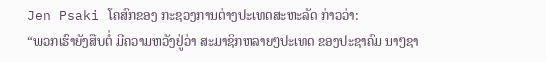Jen Psaki ໂຄສົກຂອງ ກະຊວງການຕ່າງປະເທດສະຫະລັດ ກ່າວວ່າ:
“ພວກເຮົາຍັງສືບຕໍ່ ມີຄວາມຫວັງຢູ່ວ່າ ສະມາຊິກຫລາຍໆປະເທດ ຂອງປະຊາຄົມ ນາໆຊາ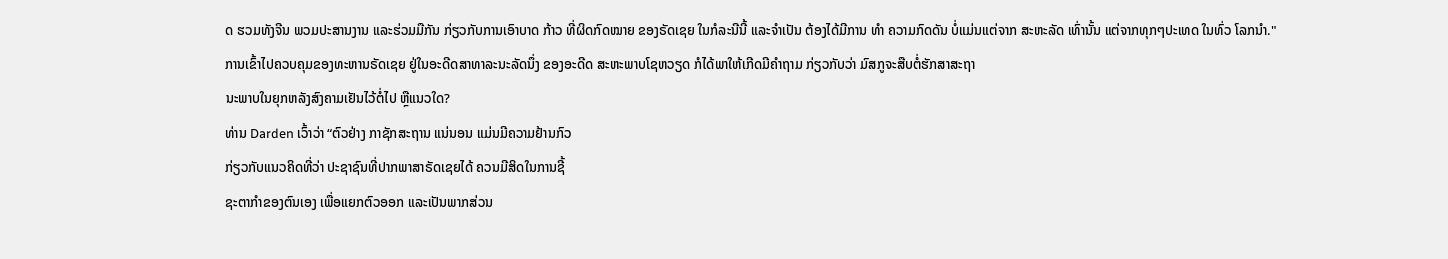ດ ຮວມທັງຈີນ ພວມປະສານງານ ແລະຮ່ວມມືກັນ ກ່ຽວກັບການເອົາບາດ ກ້າວ ທີ່ຜິດກົດໝາຍ ຂອງຣັດເຊຍ ໃນກໍລະນີນີ້ ແລະຈຳເປັນ ຕ້ອງໄດ້ມີການ ທຳ ຄວາມກົດດັນ ບໍ່ແມ່ນແຕ່ຈາກ ສະຫະລັດ ເທົ່ານັ້ນ ແຕ່ຈາກທຸກໆປະເທດ ໃນທົ່ວ ໂລກນຳ."
ການເຂົ້າໄປຄວບຄຸມຂອງທະຫານຣັດເຊຍ ຢູ່ໃນອະດີດສາທາລະນະລັດນຶ່ງ ຂອງອະດີດ ສະຫະພາບໂຊຫວຽດ ກໍໄດ້ພາໃຫ້ເກີດມີຄຳຖາມ ກ່ຽວກັບວ່າ ມົສກູຈະສືບຕໍ່ຮັກສາສະຖາ
ນະພາບໃນຍຸກຫລັງສົງຄາມເຢັນໄວ້ຕໍ່ໄປ ຫຼືແນວໃດ?
ທ່ານ Darden ເວົ້າວ່າ “ຕົວຢ່າງ ກາຊັກສະຖານ ແນ່ນອນ ແມ່ນມີຄວາມຢ້ານກົວ
ກ່ຽວກັບແນວຄິດທີ່ວ່າ ປະຊາຊົນທີ່ປາກພາສາຣັດເຊຍໄດ້ ຄວນມີສິດໃນການຊີ້
ຊະຕາກຳຂອງຕົນເອງ ເພື່ອແຍກຕົວອອກ ແລະເປັນພາກສ່ວນ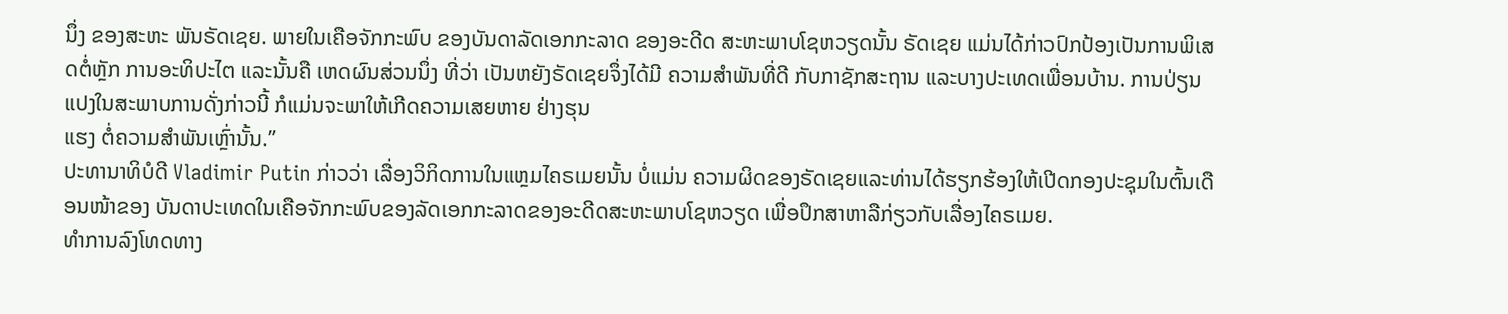ນຶ່ງ ຂອງສະຫະ ພັນຣັດເຊຍ. ພາຍໃນເຄືອຈັກກະພົບ ຂອງບັນດາລັດເອກກະລາດ ຂອງອະດີດ ສະຫະພາບໂຊຫວຽດນັ້ນ ຣັດເຊຍ ແມ່ນໄດ້ກ່າວປົກປ້ອງເປັນການພິເສດຕໍ່ຫຼັກ ການອະທິປະໄຕ ແລະນັ້ນຄື ເຫດຜົນສ່ວນນຶ່ງ ທີ່ວ່າ ເປັນຫຍັງຣັດເຊຍຈຶ່ງໄດ້ມີ ຄວາມສຳພັນທີ່ດີ ກັບກາຊັກສະຖານ ແລະບາງປະເທດເພື່ອນບ້ານ. ການປ່ຽນ ແປງໃນສະພາບການດັ່ງກ່າວນີ້ ກໍແມ່ນຈະພາໃຫ້ເກີດຄວາມເສຍຫາຍ ຢ່າງຮຸນ
ແຮງ ຕໍ່ຄວາມສຳພັນເຫຼົ່ານັ້ນ.”
ປະທານາທິບໍດີ Vladimir Putin ກ່າວວ່າ ເລື່ອງວິກິດການໃນແຫຼມໄຄຣເມຍນັ້ນ ບໍ່ແມ່ນ ຄວາມຜິດຂອງຣັດເຊຍແລະທ່ານໄດ້ຮຽກຮ້ອງໃຫ້ເປີດກອງປະຊຸມໃນຕົ້ນເດືອນໜ້າຂອງ ບັນດາປະເທດໃນເຄືອຈັກກະພົບຂອງລັດເອກກະລາດຂອງອະດີດສະຫະພາບໂຊຫວຽດ ເພື່ອປຶກສາຫາລືກ່ຽວກັບເລື່ອງໄຄຣເມຍ.
ທຳການລົງໂທດທາງ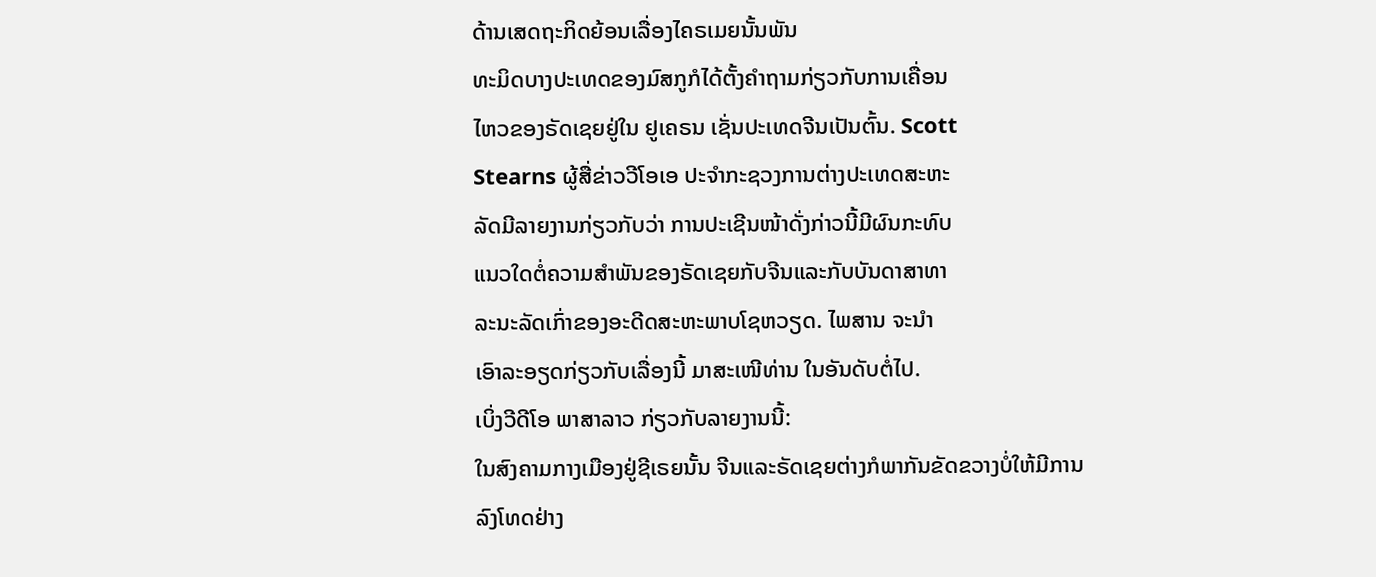ດ້ານເສດຖະກິດຍ້ອນເລື່ອງໄຄຣເມຍນັ້ນພັນ
ທະມິດບາງປະເທດຂອງມົສກູກໍໄດ້ຕັ້ງຄຳຖາມກ່ຽວກັບການເຄື່ອນ
ໄຫວຂອງຣັດເຊຍຢູ່ໃນ ຢູເຄຣນ ເຊັ່ນປະເທດຈີນເປັນຕົ້ນ. Scott
Stearns ຜູ້ສື່ຂ່າວວີໂອເອ ປະຈຳກະຊວງການຕ່າງປະເທດສະຫະ
ລັດມີລາຍງານກ່ຽວກັບວ່າ ການປະເຊີນໜ້າດັ່ງກ່າວນີ້ມີຜົນກະທົບ
ແນວໃດຕໍ່ຄວາມສຳພັນຂອງຣັດເຊຍກັບຈີນແລະກັບບັນດາສາທາ
ລະນະລັດເກົ່າຂອງອະດີດສະຫະພາບໂຊຫວຽດ. ໄພສານ ຈະນຳ
ເອົາລະອຽດກ່ຽວກັບເລື່ອງນີ້ ມາສະເໜີທ່ານ ໃນອັນດັບຕໍ່ໄປ.
ເບິ່ງວີດີໂອ ພາສາລາວ ກ່ຽວກັບລາຍງານນີ້:
ໃນສົງຄາມກາງເມືອງຢູ່ຊີເຣຍນັ້ນ ຈີນແລະຣັດເຊຍຕ່າງກໍພາກັນຂັດຂວາງບໍ່ໃຫ້ມີການ
ລົງໂທດຢ່າງ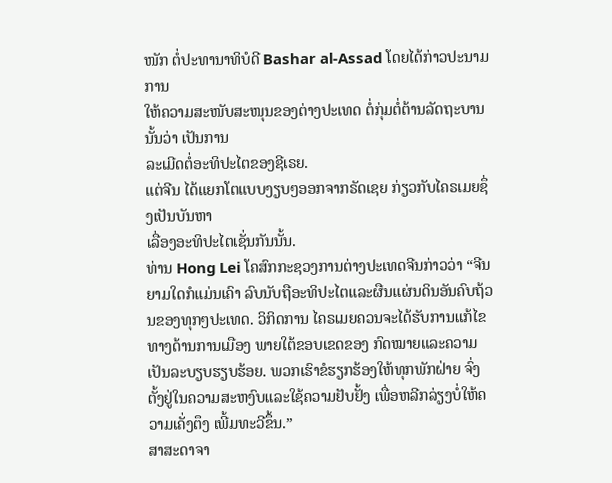ໜັກ ຕໍ່ປະທານາທິບໍດີ Bashar al-Assad ໂດຍໄດ້ກ່າວປະນາມການ
ໃຫ້ຄວາມສະໜັບສະໜຸນຂອງຕ່າງປະເທດ ຕໍ່ກຸ່ມຕໍ່ຕ້ານລັດຖະບານນັ້ນວ່າ ເປັນການ
ລະເມີດຕໍ່ອະທິປະໄຕຂອງຊີເຣຍ.
ແຕ່ຈີນ ໄດ້ແຍກໂຕແບບງຽບໆອອກຈາກຣັດເຊຍ ກ່ຽວກັບໄຄຣເມຍຊຶ່ງເປັນບັນຫາ
ເລື່ອງອະທິປະໄຕເຊັ່ນກັນນັ້ນ.
ທ່ານ Hong Lei ໂຄສົກກະຊວງການຕ່າງປະເທດຈີນກ່າວວ່າ “ຈີນ ຍາມໃດກໍແມ່ນເຄົາ ລົບນັບຖືອະທິປະໄຕແລະຜືນແຜ່ນດິນອັນຄົບຖ້ວນຂອງທຸກໆປະເທດ. ວິກິດການ ໄຄຣເມຍຄວນຈະໄດ້ຮັບການແກ້ໄຂທາງດ້ານການເມືອງ ພາຍໃຕ້ຂອບເຂດຂອງ ກົດໝາຍແລະຄວາມເປັນລະບຽບຮຽບຮ້ອຍ. ພວກເຮົາຂໍຮຽກຮ້ອງໃຫ້ທຸກພັກຝ່າຍ ຈົ່ງຕັ້ງຢູ່ໃນຄວາມສະຫງົບແລະໃຊ້ຄວາມຢັບຢັ້ງ ເພື່ອຫລີກລ່ຽງບໍ່ໃຫ້ຄວາມເຄັ່ງຕຶງ ເພີ້ມທະວີຂຶ້ນ.”
ສາສະດາຈາ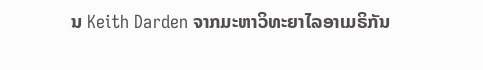ນ Keith Darden ຈາກມະຫາວິທະຍາໄລອາເມຣິກັນ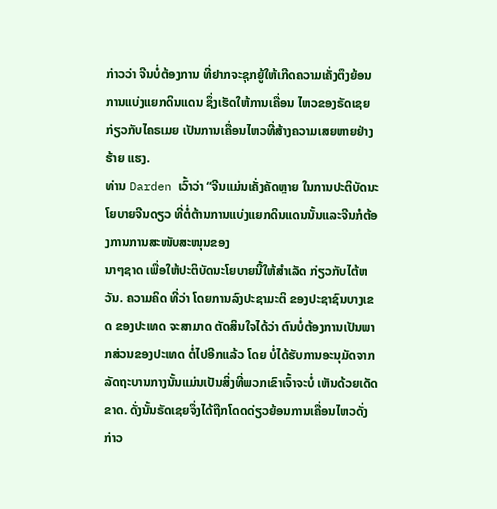ກ່າວວ່າ ຈີນບໍ່ຕ້ອງການ ທີ່ຢາກຈະຊຸກຍູ້ໃຫ້ເກີດຄວາມເຄັ່ງຕຶງຍ້ອນການແບ່ງແຍກດິນແດນ ຊຶ່ງເຮັດໃຫ້ການເຄື່ອນ ໄຫວຂອງຣັດເຊຍ ກ່ຽວກັບໄຄຣເມຍ ເປັນການເຄື່ອນໄຫວທີ່ສ້າງຄວາມເສຍຫາຍຢ່າງຮ້າຍ ແຮງ.
ທ່ານ Darden ເວົ້າວ່າ “ຈີນແມ່ນເຄັ່ງຄັດຫຼາຍ ໃນການປະຕິບັດນະໂຍບາຍຈີນດຽວ ທີ່ຕໍ່ຕ້ານການແບ່ງແຍກດິນແດນນັ້ນແລະຈີນກໍຕ້ອງການການສະໜັບສະໜຸນຂອງ
ນາໆຊາດ ເພື່ອໃຫ້ປະຕິບັດນະໂຍບາຍນີ້ໃຫ້ສຳເລັດ ກ່ຽວກັບໄຕ້ຫວັນ. ຄວາມຄິດ ທີ່ວ່າ ໂດຍການລົງປະຊາມະຕິ ຂອງປະຊາຊົນບາງເຂດ ຂອງປະເທດ ຈະສາມາດ ຕັດສິນໃຈໄດ້ວ່າ ຕົນບໍ່ຕ້ອງການເປັນພາກສ່ວນຂອງປະເທດ ຕໍ່ໄປອີກແລ້ວ ໂດຍ ບໍ່ໄດ້ຮັບການອະນຸມັດຈາກລັດຖະບານກາງນັ້ນແມ່ນເປັນສິ່ງທີ່ພວກເຂົາເຈົ້າຈະບໍ່ ເຫັນດ້ວຍເດັດຂາດ. ດັ່ງນັ້ນຣັດເຊຍຈຶ່ງໄດ້ຖືກໂດດດ່ຽວຍ້ອນການເຄື່ອນໄຫວດັ່ງ ກ່າວ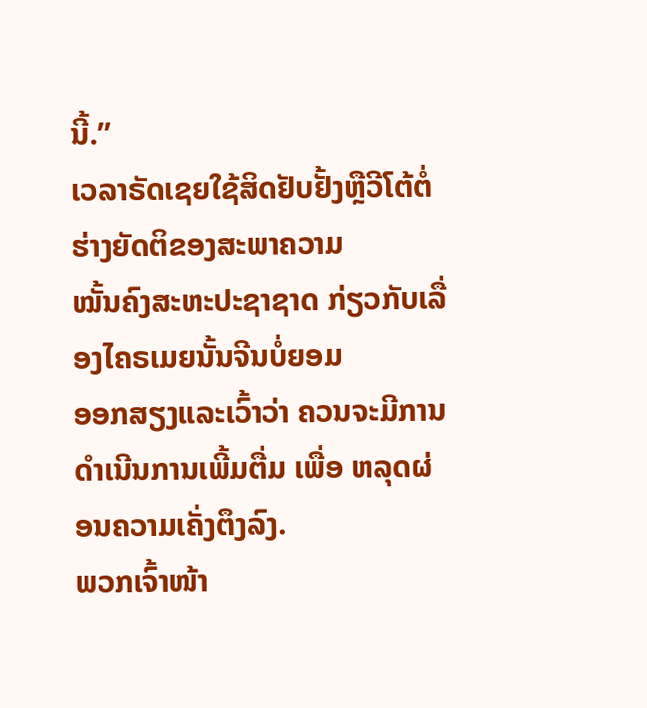ນີ້.”
ເວລາຣັດເຊຍໃຊ້ສິດຢັບຢັ້ງຫຼືວີໂຕ້ຕໍ່ຮ່າງຍັດຕິຂອງສະພາຄວາມ
ໝັ້ນຄົງສະຫະປະຊາຊາດ ກ່ຽວກັບເລື່ອງໄຄຣເມຍນັ້ນຈີນບໍ່ຍອມ
ອອກສຽງແລະເວົ້າວ່າ ຄວນຈະມີການດຳເນີນການເພີ້ມຕື່ມ ເພື່ອ ຫລຸດຜ່ອນຄວາມເຄັ່ງຕຶງລົງ.
ພວກເຈົ້າໜ້າ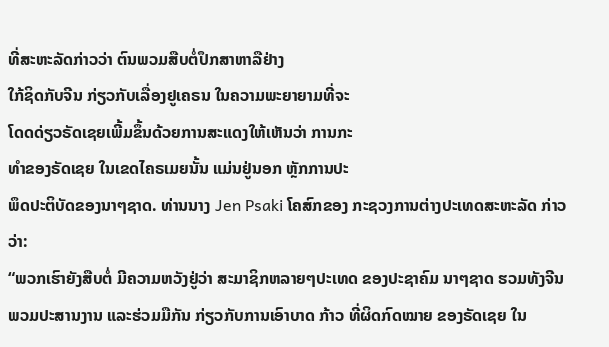ທີ່ສະຫະລັດກ່າວວ່າ ຕົນພວມສືບຕໍ່ປຶກສາຫາລືຢ່າງ
ໃກ້ຊິດກັບຈີນ ກ່ຽວກັບເລື່ອງຢູເຄຣນ ໃນຄວາມພະຍາຍາມທີ່ຈະ
ໂດດດ່ຽວຣັດເຊຍເພີ້ມຂຶ້ນດ້ວຍການສະແດງໃຫ້ເຫັນວ່າ ການກະ
ທຳຂອງຣັດເຊຍ ໃນເຂດໄຄຣເມຍນັ້ນ ແມ່ນຢູ່ນອກ ຫຼັກການປະ
ພຶດປະຕິບັດຂອງນາໆຊາດ. ທ່ານນາງ Jen Psaki ໂຄສົກຂອງ ກະຊວງການຕ່າງປະເທດສະຫະລັດ ກ່າວວ່າ:
“ພວກເຮົາຍັງສືບຕໍ່ ມີຄວາມຫວັງຢູ່ວ່າ ສະມາຊິກຫລາຍໆປະເທດ ຂອງປະຊາຄົມ ນາໆຊາດ ຮວມທັງຈີນ ພວມປະສານງານ ແລະຮ່ວມມືກັນ ກ່ຽວກັບການເອົາບາດ ກ້າວ ທີ່ຜິດກົດໝາຍ ຂອງຣັດເຊຍ ໃນ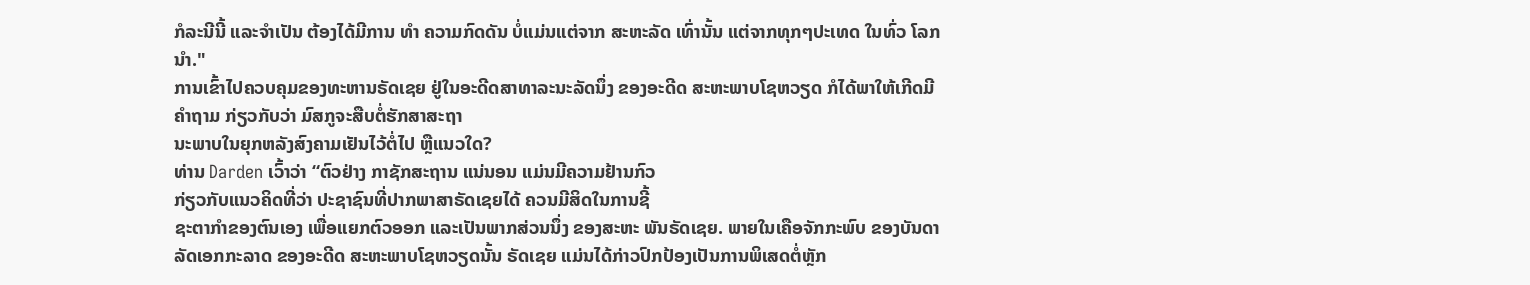ກໍລະນີນີ້ ແລະຈຳເປັນ ຕ້ອງໄດ້ມີການ ທຳ ຄວາມກົດດັນ ບໍ່ແມ່ນແຕ່ຈາກ ສະຫະລັດ ເທົ່ານັ້ນ ແຕ່ຈາກທຸກໆປະເທດ ໃນທົ່ວ ໂລກນຳ."
ການເຂົ້າໄປຄວບຄຸມຂອງທະຫານຣັດເຊຍ ຢູ່ໃນອະດີດສາທາລະນະລັດນຶ່ງ ຂອງອະດີດ ສະຫະພາບໂຊຫວຽດ ກໍໄດ້ພາໃຫ້ເກີດມີຄຳຖາມ ກ່ຽວກັບວ່າ ມົສກູຈະສືບຕໍ່ຮັກສາສະຖາ
ນະພາບໃນຍຸກຫລັງສົງຄາມເຢັນໄວ້ຕໍ່ໄປ ຫຼືແນວໃດ?
ທ່ານ Darden ເວົ້າວ່າ “ຕົວຢ່າງ ກາຊັກສະຖານ ແນ່ນອນ ແມ່ນມີຄວາມຢ້ານກົວ
ກ່ຽວກັບແນວຄິດທີ່ວ່າ ປະຊາຊົນທີ່ປາກພາສາຣັດເຊຍໄດ້ ຄວນມີສິດໃນການຊີ້
ຊະຕາກຳຂອງຕົນເອງ ເພື່ອແຍກຕົວອອກ ແລະເປັນພາກສ່ວນນຶ່ງ ຂອງສະຫະ ພັນຣັດເຊຍ. ພາຍໃນເຄືອຈັກກະພົບ ຂອງບັນດາລັດເອກກະລາດ ຂອງອະດີດ ສະຫະພາບໂຊຫວຽດນັ້ນ ຣັດເຊຍ ແມ່ນໄດ້ກ່າວປົກປ້ອງເປັນການພິເສດຕໍ່ຫຼັກ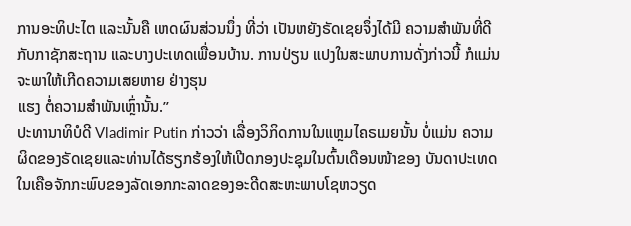ການອະທິປະໄຕ ແລະນັ້ນຄື ເຫດຜົນສ່ວນນຶ່ງ ທີ່ວ່າ ເປັນຫຍັງຣັດເຊຍຈຶ່ງໄດ້ມີ ຄວາມສຳພັນທີ່ດີ ກັບກາຊັກສະຖານ ແລະບາງປະເທດເພື່ອນບ້ານ. ການປ່ຽນ ແປງໃນສະພາບການດັ່ງກ່າວນີ້ ກໍແມ່ນຈະພາໃຫ້ເກີດຄວາມເສຍຫາຍ ຢ່າງຮຸນ
ແຮງ ຕໍ່ຄວາມສຳພັນເຫຼົ່ານັ້ນ.”
ປະທານາທິບໍດີ Vladimir Putin ກ່າວວ່າ ເລື່ອງວິກິດການໃນແຫຼມໄຄຣເມຍນັ້ນ ບໍ່ແມ່ນ ຄວາມຜິດຂອງຣັດເຊຍແລະທ່ານໄດ້ຮຽກຮ້ອງໃຫ້ເປີດກອງປະຊຸມໃນຕົ້ນເດືອນໜ້າຂອງ ບັນດາປະເທດໃນເຄືອຈັກກະພົບຂອງລັດເອກກະລາດຂອງອະດີດສະຫະພາບໂຊຫວຽດ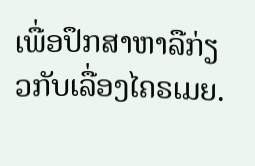ເພື່ອປຶກສາຫາລືກ່ຽວກັບເລື່ອງໄຄຣເມຍ.